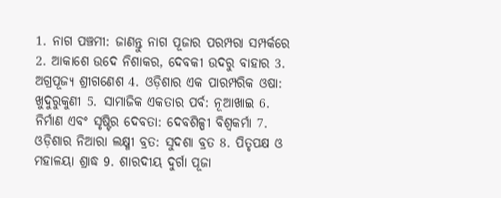1. ନାଗ ପଞ୍ଚମୀ: ଜାଣନ୍ତୁ ନାଗ ପୂଜାର ପରମ୍ପରା ସମ୍ପର୍କରେ 2. ଆକାଶେ ଉଦେ ନିଶାକର, ଦେବକୀ ଉଦରୁ ବାହାର 3. ଅଗ୍ରପୂଜ୍ୟ ଶ୍ରୀଗଣେଶ 4. ଓଡ଼ିଶାର ଏକ ପାରମ୍ପରିକ ଓଷା: ଖୁଦୁରୁକୁଣୀ 5. ସାମାଜିକ ଏକତାର ପର୍ବ: ନୂଆଖାଇ 6. ନିର୍ମାଣ ଏବଂ ସୃଷ୍ଟିର ଦେବତା: ଦେବଶିଳ୍ପୀ ବିଶ୍ୱକର୍ମା 7. ଓଡ଼ିଶାର ନିଆରା ଲକ୍ଷ୍ମୀ ବ୍ରତ: ସୁଦଶା ବ୍ରତ 8. ପିତୃପକ୍ଷ ଓ ମହାଳୟା ଶ୍ରାଦ୍ଧ 9. ଶାରଦୀୟ ଦୁର୍ଗା ପୂଜା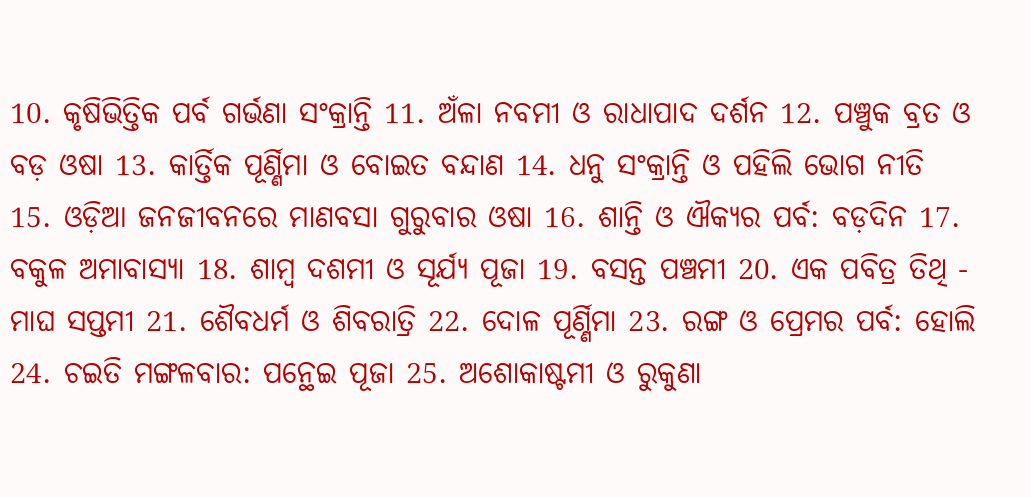10. କୃଷିଭିତ୍ତିକ ପର୍ବ ଗର୍ଭଣା ସଂକ୍ରାନ୍ତି 11. ଅଁଳା ନବମୀ ଓ ରାଧାପାଦ ଦର୍ଶନ 12. ପଞ୍ଚୁକ ବ୍ରତ ଓ ବଡ଼ ଓଷା 13. କାର୍ତ୍ତିକ ପୂର୍ଣ୍ଣିମା ଓ ବୋଇତ ବନ୍ଦାଣ 14. ଧନୁ ସଂକ୍ରାନ୍ତି ଓ ପହିଲି ଭୋଗ ନୀତି 15. ଓଡ଼ିଆ ଜନଜୀବନରେ ମାଣବସା ଗୁରୁବାର ଓଷା 16. ଶାନ୍ତି ଓ ଐକ୍ୟର ପର୍ବ: ବଡ଼ଦିନ 17. ବକୁଳ ଅମାବାସ୍ୟା 18. ଶାମ୍ବ ଦଶମୀ ଓ ସୂର୍ଯ୍ୟ ପୂଜା 19. ବସନ୍ତ ପଞ୍ଚମୀ 20. ଏକ ପବିତ୍ର ତିଥି - ମାଘ ସପ୍ତମୀ 21. ଶୈବଧର୍ମ ଓ ଶିବରାତ୍ରି 22. ଦୋଳ ପୂର୍ଣ୍ଣିମା 23. ରଙ୍ଗ ଓ ପ୍ରେମର ପର୍ବ: ହୋଲି 24. ଚଇତି ମଙ୍ଗଳବାର: ପନ୍ଥେଇ ପୂଜା 25. ଅଶୋକାଷ୍ଟମୀ ଓ ରୁକୁଣା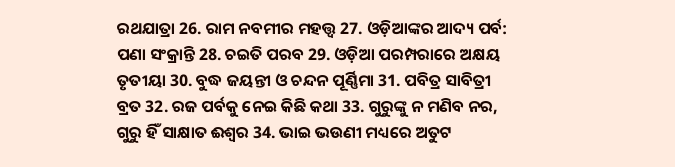ରଥଯାତ୍ରା 26. ରାମ ନବମୀର ମହତ୍ତ୍ବ 27. ଓଡ଼ିଆଙ୍କର ଆଦ୍ୟ ପର୍ବ: ପଣା ସଂକ୍ରାନ୍ତି 28. ଚଇତି ପରବ 29. ଓଡ଼ିଆ ପରମ୍ପରାରେ ଅକ୍ଷୟ ତୃତୀୟା 30. ବୁଦ୍ଧ ଜୟନ୍ତୀ ଓ ଚନ୍ଦନ ପୂର୍ଣ୍ଣିମା 31. ପବିତ୍ର ସାବିତ୍ରୀ ବ୍ରତ 32. ରଜ ପର୍ବକୁ ନେଇ କିଛି କଥା 33. ଗୁରୁଙ୍କୁ ନ ମଣିବ ନର, ଗୁରୁ ହିଁ ସାକ୍ଷାତ ଈଶ୍ୱର 34. ଭାଇ ଭଉଣୀ ମଧ୍ୟରେ ଅତୁଟ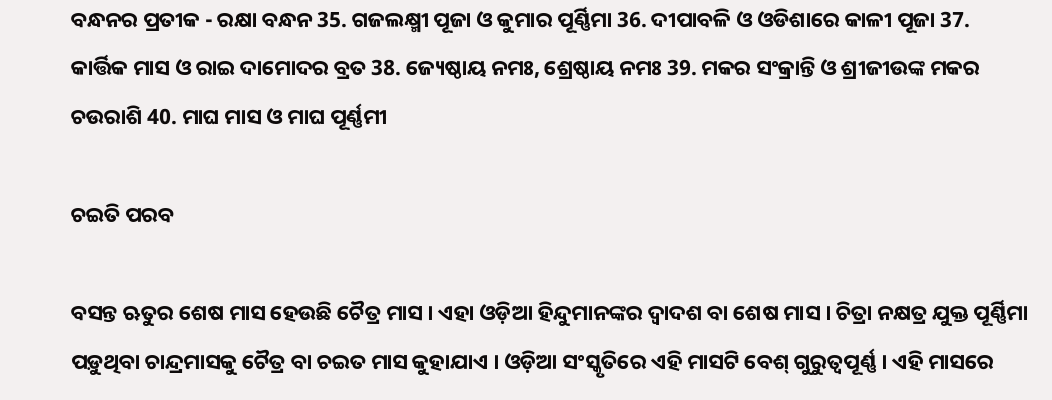ବନ୍ଧନର ପ୍ରତୀକ - ରକ୍ଷା ବନ୍ଧନ 35. ଗଜଲକ୍ଷ୍ମୀ ପୂଜା ଓ କୁମାର ପୂର୍ଣ୍ଣିମା 36. ଦୀପାବଳି ଓ ଓଡିଶାରେ କାଳୀ ପୂଜା 37. କାର୍ତ୍ତିକ ମାସ ଓ ରାଇ ଦାମୋଦର ବ୍ରତ 38. ଜ୍ୟେଷ୍ଠାୟ ନମଃ, ଶ୍ରେଷ୍ଠାୟ ନମଃ 39. ମକର ସଂକ୍ରାନ୍ତି ଓ ଶ୍ରୀଜୀଉଙ୍କ ମକର ଚଉରାଶି 40. ମାଘ ମାସ ଓ ମାଘ ପୂର୍ଣ୍ଣମୀ

ଚଇତି ପରବ

ବସନ୍ତ ଋତୁର ଶେଷ ମାସ ହେଉଛି ଚୈତ୍ର ମାସ । ଏହା ଓଡ଼ିଆ ହିନ୍ଦୁମାନଙ୍କର ଦ୍ଵାଦଶ ବା ଶେଷ ମାସ । ଚିତ୍ରା ନକ୍ଷତ୍ର ଯୁକ୍ତ ପୂର୍ଣ୍ଣିମା ପଡ଼ୁଥିବା ଚାନ୍ଦ୍ରମାସକୁ ଚୈତ୍ର ବା ଚଇତ ମାସ କୁହାଯାଏ । ଓଡ଼ିଆ ସଂସ୍କୃତିରେ ଏହି ମାସଟି ବେଶ୍ ଗୁରୁତ୍ୱପୂର୍ଣ୍ଣ । ଏହି ମାସରେ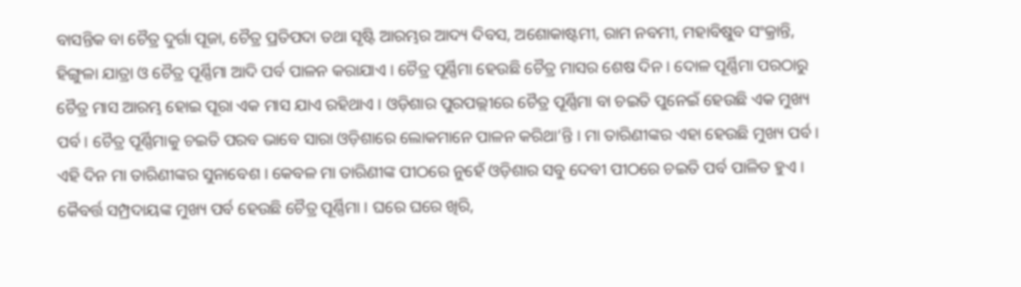ବାସନ୍ତିକ ବା ଚୈତ୍ର ଦୁର୍ଗା ପୂଜା, ଚୈତ୍ର ପ୍ରତିପଦା ତଥା ସୃଷ୍ଟି ଆରମ୍ଭର ଆଦ୍ୟ ଦିବସ, ଅଶୋକାଷ୍ଟମୀ, ରାମ ନବମୀ, ମହାବିଷୁବ ସଂକ୍ରାନ୍ତି, ହିଙ୍ଗୁଳା ଯାତ୍ରା ଓ ଚୈତ୍ର ପୂର୍ଣ୍ଣିମା ଆଦି ପର୍ବ ପାଳନ କରାଯାଏ । ଚୈତ୍ର ପୂର୍ଣ୍ଣିମା ହେଉଛି ଚୈତ୍ର ମାସର ଶେଷ ଦିନ । ଦୋଳ ପୂର୍ଣ୍ଣିମା ପରଠାରୁ ଚୈତ୍ର ମାସ ଆରମ୍ଭ ହୋଇ ପୂରା ଏକ ମାସ ଯାଏ ରହିଥାଏ । ଓଡ଼ିଶାର ପୁରପଲ୍ଲୀରେ ଚୈତ୍ର ପୂର୍ଣ୍ଣିମା ବା ଚଇତି ପୁନେଇଁ ହେଉଛି ଏକ ମୁଖ୍ୟ ପର୍ବ । ଚୈତ୍ର ପୂର୍ଣ୍ଣିମାକୁ ଚଇତି ପରବ ଭାବେ ସାରା ଓଡ଼ିଶାରେ ଲୋକମାନେ ପାଳନ କରିଥା’ନ୍ତି । ମା ତାରିଣୀଙ୍କର ଏହା ହେଉଛି ମୁଖ୍ୟ ପର୍ବ । ଏହି ଦିନ ମା ତାରିଣୀଙ୍କର ସୁନାବେଶ । କେବଳ ମା ତାରିଣୀଙ୍କ ପୀଠରେ ନୁହେଁ ଓଡ଼ିଶାର ସବୁ ଦେବୀ ପୀଠରେ ଚଇତି ପର୍ବ ପାଳିତ ହୁଏ । କୈବର୍ତ୍ତ ସମ୍ପ୍ରଦାୟଙ୍କ ମୁଖ୍ୟ ପର୍ବ ହେଉଛି ଚୈତ୍ର ପୂର୍ଣ୍ଣିମା । ଘରେ ଘରେ ଖିରି,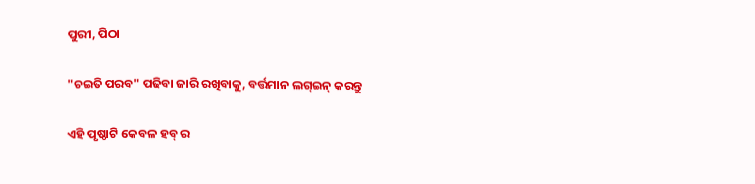ପୁରୀ, ପିଠା

"ଚଇତି ପରବ" ପଢିବା ଜାରି ରଖିବାକୁ, ବର୍ତ୍ତମାନ ଲଗ୍ଇନ୍ କରନ୍ତୁ

ଏହି ପୃଷ୍ଠାଟି କେବଳ ହବ୍ ର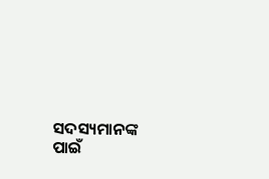ସଦସ୍ୟମାନଙ୍କ ପାଇଁ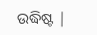ଉଦ୍ଧିଷ୍ଟ |